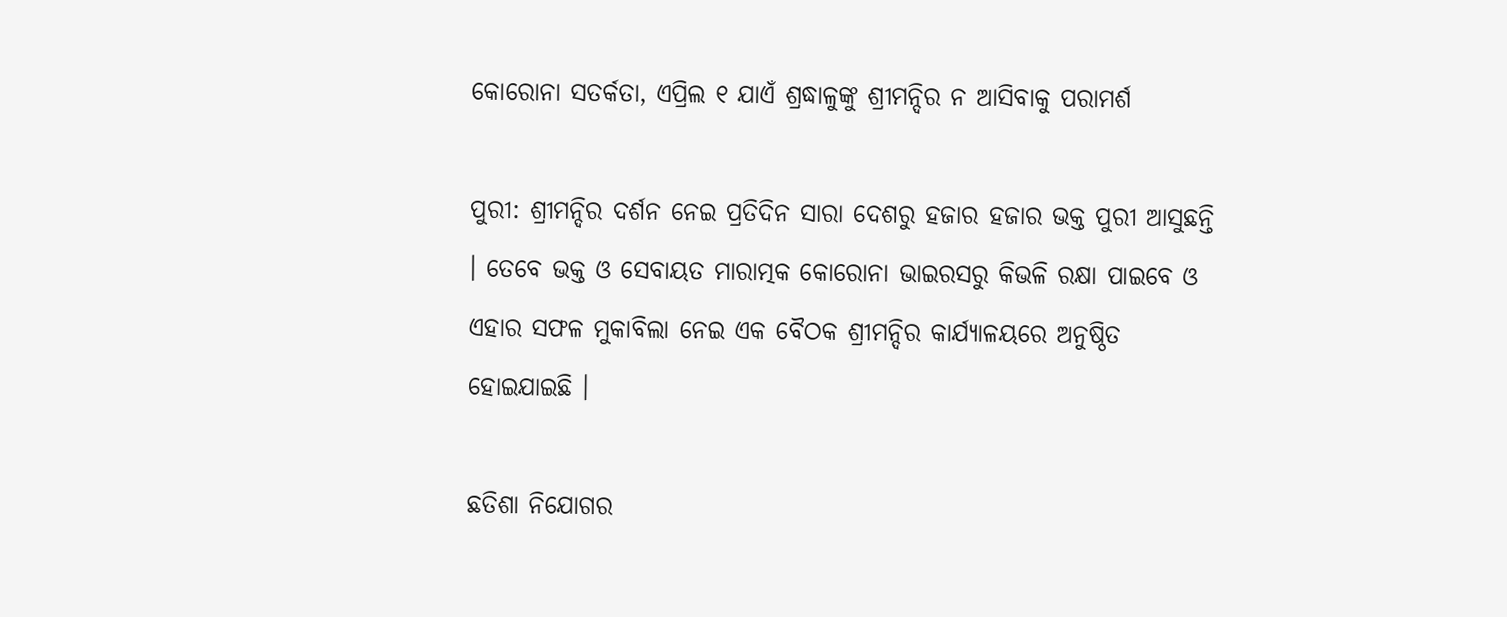କୋରୋନା ସତର୍କତା, ଏପ୍ରିଲ ୧ ଯାଏଁ ଶ୍ରଦ୍ଧାଳୁଙ୍କୁ ଶ୍ରୀମନ୍ଦିର ନ ଆସିବାକୁ ପରାମର୍ଶ

ପୁରୀ: ଶ୍ରୀମନ୍ଦିର ଦର୍ଶନ ନେଇ ପ୍ରତିଦିନ ସାରା ଦେଶରୁ ହଜାର ହଜାର ଭକ୍ତ ପୁରୀ ଆସୁଛନ୍ତି । ତେବେ ଭକ୍ତ ଓ ସେବାୟତ ମାରାତ୍ମକ କୋରୋନା ଭାଇରସରୁ କିଭଳି ରକ୍ଷା ପାଇବେ ଓ ଏହାର ସଫଳ ମୁକାବିଲା ନେଇ ଏକ ବୈଠକ ଶ୍ରୀମନ୍ଦିର କାର୍ଯ୍ୟାଳୟରେ ଅନୁଷ୍ଠିତ ହୋଇଯାଇଛି ।

ଛତିଶା ନିଯୋଗର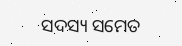ସଦସ୍ୟ ସମେତ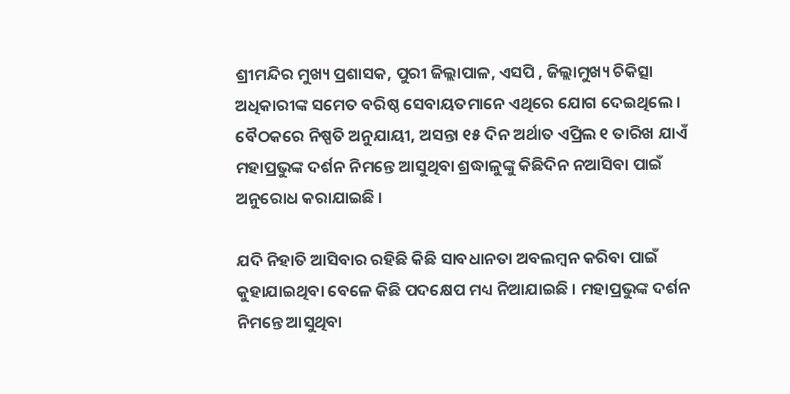ଶ୍ରୀମନ୍ଦିର ମୁଖ୍ୟ ପ୍ରଶାସକ, ପୁରୀ ଜିଲ୍ଲାପାଳ, ଏସପି , ଜିଲ୍ଲାମୁଖ୍ୟ ଚିକିତ୍ସା ଅଧିକାରୀଙ୍କ ସମେତ ବରିଷ୍ଠ ସେବାୟତମାନେ ଏଥିରେ ଯୋଗ ଦେଇଥିଲେ । ବୈଠକରେ ନିଷ୍ପତି ଅନୁଯାୟୀ, ଅସନ୍ତା ୧୫ ଦିନ ଅର୍ଥାତ ଏପ୍ରିଲ ୧ ତାରିଖ ଯାଏଁ ମହାପ୍ରଭୁଙ୍କ ଦର୍ଶନ ନିମନ୍ତେ ଆସୁଥିବା ଶ୍ରଦ୍ଧାଳୁଙ୍କୁ କିଛିଦିନ ନଆସିବା ପାଇଁ ଅନୁରୋଧ କରାଯାଇଛି ।

ଯଦି ନିହାତି ଆସିବାର ରହିଛି କିଛି ସାବଧାନତା ଅବଲମ୍ବନ କରିବା ପାଇଁ କୁହାଯାଇଥିବା ବେଳେ କିଛି ପଦକ୍ଷେପ ମଧ୍ୟ ନିଆଯାଇଛି । ମହାପ୍ରଭୁଙ୍କ ଦର୍ଶନ ନିମନ୍ତେ ଆସୁଥିବା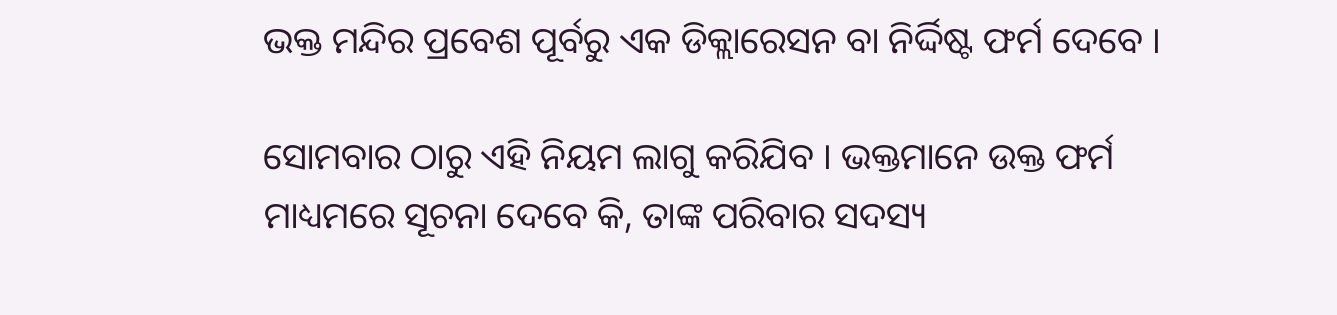ଭକ୍ତ ମନ୍ଦିର ପ୍ରବେଶ ପୂର୍ବରୁ ଏକ ଡିକ୍ଲାରେସନ ବା ନିର୍ଦ୍ଦିଷ୍ଟ ଫର୍ମ ଦେବେ ।

ସୋମବାର ଠାରୁ ଏହି ନିୟମ ଲାଗୁ କରିଯିବ । ଭକ୍ତମାନେ ଉକ୍ତ ଫର୍ମ ମାଧ୍ୟମରେ ସୂଚନା ଦେବେ କି, ତାଙ୍କ ପରିବାର ସଦସ୍ୟ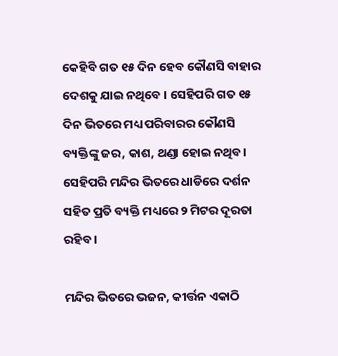କେହିବି ଗତ ୧୫ ଦିନ ହେବ କୌଣସି ବାହାର ଦେଶକୁ ଯାଇ ନଥିବେ । ସେହିପରି ଗତ ୧୫ ଦିନ ଭିତରେ ମଧ୍ୟ ପରିବାରର କୌଣସି ବ୍ୟକ୍ତିଙ୍କୁ ଜର, କାଶ, ଥଣ୍ଡା ହୋଇ ନଥିବ। ସେହିପରି ମନ୍ଦିର ଭିତରେ ଧାଡିରେ ଦର୍ଶନ ସହିତ ପ୍ରତି ବ୍ୟକ୍ତି ମଧ୍ୟରେ ୨ ମିଟର ଦୂରତା ରହିବ ।

ମନ୍ଦିର ଭିତରେ ଭଜନ, କୀର୍ତ୍ତନ ଏକାଠି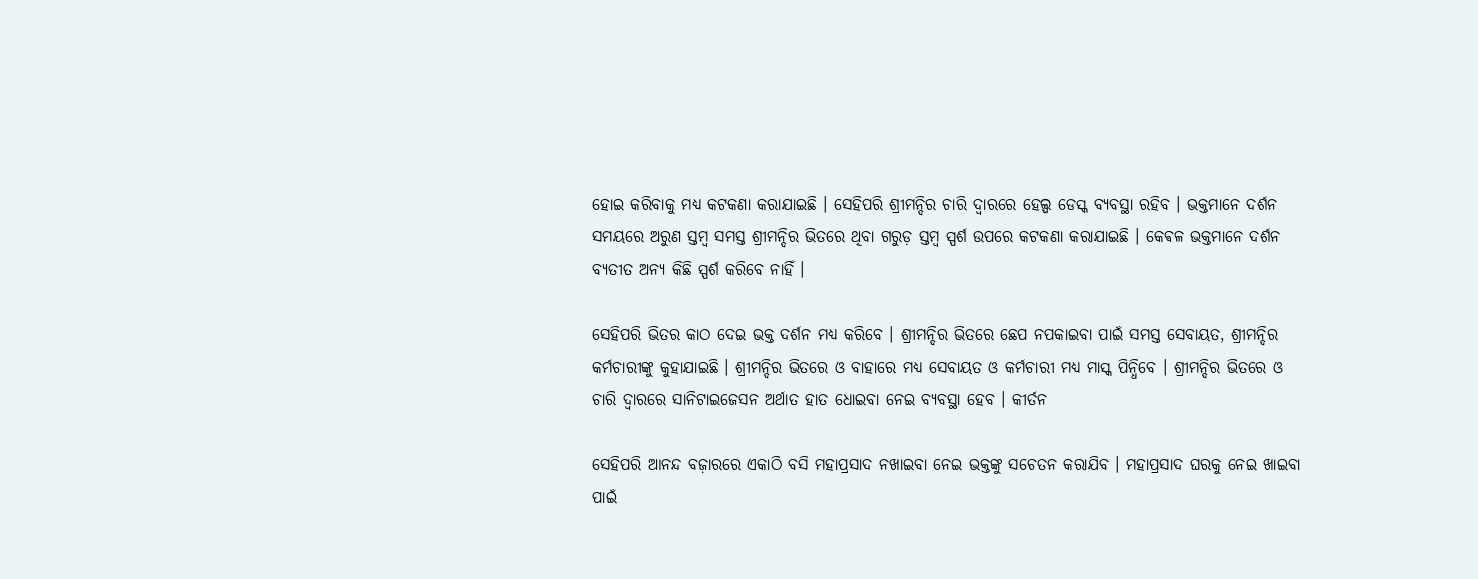ହୋଇ କରିବାକୁ ମଧ୍ୟ କଟକଣା କରାଯାଇଛି । ସେହିପରି ଶ୍ରୀମନ୍ଦିର ଚାରି ଦ୍ୱାରରେ ହେଲ୍ପ ଡେସ୍କ ବ୍ୟବସ୍ଥା ରହିବ । ଭକ୍ତମାନେ ଦର୍ଶନ ସମୟରେ ଅରୁଣ ସ୍ତମ୍ବ ସମସ୍ତ ଶ୍ରୀମନ୍ଦିର ଭିତରେ ଥିବା ଗରୁଡ଼ ସ୍ତମ୍ବ ସ୍ପର୍ଶ ଉପରେ କଟକଣା କରାଯାଇଛି । କେଵଳ ଭକ୍ତମାନେ ଦର୍ଶନ ବ୍ୟତୀତ ଅନ୍ୟ କିଛି ସ୍ପର୍ଶ କରିବେ ନାହିଁ ।

ସେହିପରି ଭିତର କାଠ ଦେଇ ଭକ୍ତ ଦର୍ଶନ ମଧ୍ୟ କରିବେ । ଶ୍ରୀମନ୍ଦିର ଭିତରେ ଛେପ ନପକାଇବା ପାଇଁ ସମସ୍ତ ସେବାୟତ, ଶ୍ରୀମନ୍ଦିର କର୍ମଚାରୀଙ୍କୁ କୁହାଯାଇଛି । ଶ୍ରୀମନ୍ଦିର ଭିତରେ ଓ ବାହାରେ ମଧ୍ୟ ସେବାୟତ ଓ କର୍ମଚାରୀ ମଧ୍ୟ ମାସ୍କ ପିନ୍ଧିବେ । ଶ୍ରୀମନ୍ଦିର ଭିତରେ ଓ ଚାରି ଦ୍ୱାରରେ ସାନିଟାଇଜେସନ ଅର୍ଥାତ ହାତ ଧୋଇବା ନେଇ ବ୍ୟବସ୍ଥା ହେବ । କୀର୍ତନ

ସେହିପରି ଆନନ୍ଦ ବଜ଼ାରରେ ଏକାଠି ବସି ମହାପ୍ରସାଦ ନଖାଇବା ନେଇ ଭକ୍ତଙ୍କୁ ସଚେତନ କରାଯିବ । ମହାପ୍ରସାଦ ଘରକୁ ନେଇ ଖାଇବା ପାଇଁ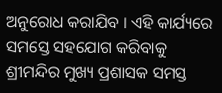ଅନୁରୋଧ କରାଯିବ । ଏହି କାର୍ଯ୍ୟରେ ସମସ୍ତେ ସହଯୋଗ କରିବାକୁ ଶ୍ରୀମନ୍ଦିର ମୁଖ୍ୟ ପ୍ରଶାସକ ସମସ୍ତ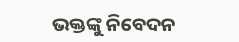ଭକ୍ତଙ୍କୁ ନିବେଦନ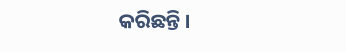କରିଛନ୍ତି ।